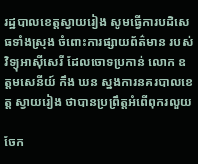រដ្ឋបាលខេត្តស្វាយរៀង សូមធ្វើការបដិសេធទាំងស្រុង ចំពោះការផ្សាយព័ត៌មាន របស់វិទ្យុអាស៊ីសេរី ដែលចោទប្រកាន់ លោក ឧត្តមសេនីយ៍ កឹង ឃន ស្នងការនគរបាលខេត្ត ស្វាយរៀង ថាបានប្រព្រឹត្តអំពើពុករលួយ

ចែក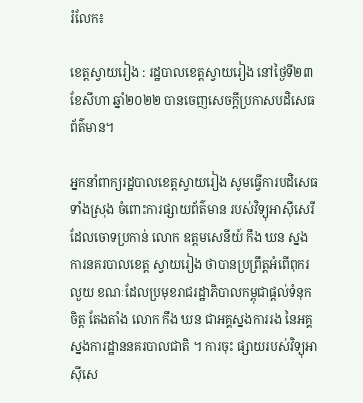រំលែក៖

ខេត្តស្វាយរៀង : រដ្ឋបាលខេត្តស្វាយរៀង នៅថ្ងៃទី២៣ ខែសីហា ឆ្នាំ២០២២ បានចេញសេចក្តីប្រកាសបដិសេធព័ត៌មាន។

អ្នកនាំពាក្យរដ្ឋបាលខេត្តស្វាយរៀង សូមធ្វើការបដិសេធទាំងស្រុង ចំពោះការផ្សាយព័ត៌មាន របស់វិទ្យុអាស៊ីសេរី ដែលចោទប្រកាន់ លោក ឧត្តមសេនីយ៍ កឹង ឃន ស្នងការនគរបាលខេត្ត ស្វាយរៀង ថាបានប្រព្រឹត្តអំពើពុករលួយ ខណៈដែលប្រមុខរាជរដ្ឋាភិបាលកម្ពុជាផ្តល់ទំនុកចិត្ត តែងតាំង លោក កឹង ឃន ជាអគ្គស្នងការរង នៃអគ្គស្នងការដ្ឋាននគរបាលជាតិ ។ ការចុះ ផ្សាយរបស់វិទ្យុអាស៊ីសេ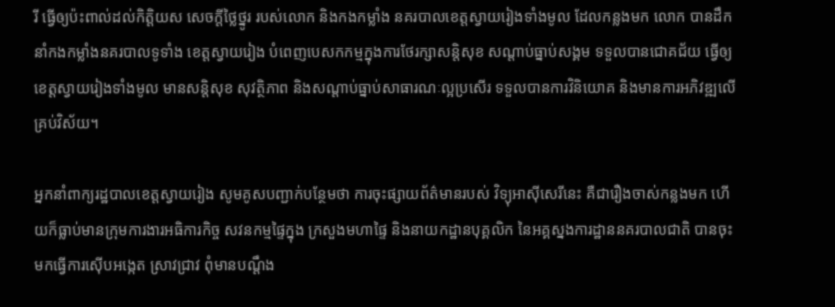រី ធ្វើឲ្យប៉ះពាល់ដល់កិត្តិយស សេចក្ដីថ្លៃថ្នូរ របស់លោក និងកងកម្លាំង នគរបាលខេត្តស្វាយរៀងទាំងមូល ដែលកន្លងមក លោក បានដឹកនាំកងកម្លាំងនគរបាលទូទាំង ខេត្តស្វាយរៀង បំពេញបេសកកម្មក្នុងការថែរក្សាសន្តិសុខ សណ្តាប់ធ្នាប់សង្គម ទទួលបានជោគជ័យ ធ្វើឲ្យខេត្តស្វាយរៀងទាំងមូល មានសន្តិសុខ សុវត្ថិភាព និងសណ្តាប់ធ្នាប់សាធារណៈល្អប្រសើរ ទទួលបានការវិនិយោគ និងមានការអភិវឌ្ឍលើគ្រប់វិស័យ។

អ្នកនាំពាក្យរដ្ឋបាលខេត្តស្វាយរៀង សូមគូសបញ្ជាក់បន្ថែមថា ការចុះផ្សាយព័ត៌មានរបស់ វិទ្យុអាស៊ីសេរីនេះ គឺជារឿងចាស់កន្លងមក ហើយក៏ធ្លាប់មានក្រុមការងារអធិការកិច្ច សវនកម្មផ្ទៃក្នុង ក្រសួងមហាផ្ទៃ និងនាយកដ្ឋានបុគ្គលិក នៃអគ្គស្នងការដ្ឋាននគរបាលជាតិ បានចុះមកធ្វើការស៊ើបអង្កេត ស្រាវជ្រាវ ពុំមានបណ្ដឹង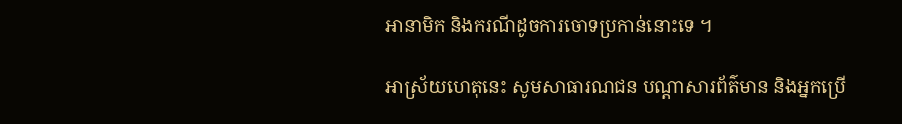អានាមិក និងករណីដូចការចោទប្រកាន់នោះទេ ។

អាស្រ័យហេតុនេះ សូមសាធារណជន បណ្ដាសារព័ត៌មាន និងអ្នកប្រើ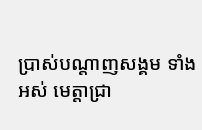ប្រាស់បណ្តាញសង្គម ទាំងអស់ មេត្តាជ្រា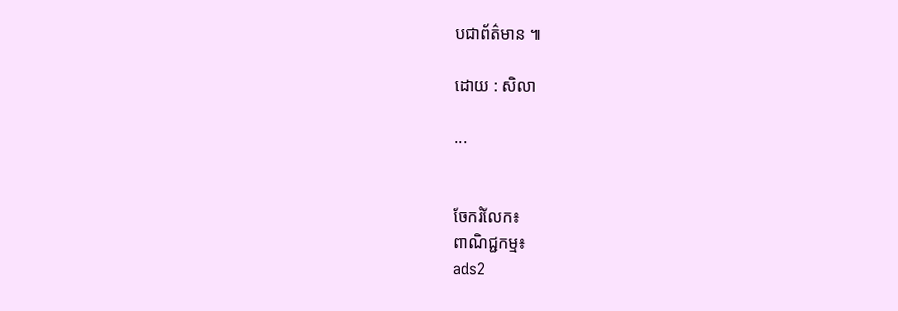បជាព័ត៌មាន ៕

ដោយ : សិលា

...


ចែករំលែក៖
ពាណិជ្ជកម្ម៖
ads2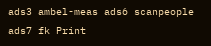ads3 ambel-meas ads6 scanpeople ads7 fk Print